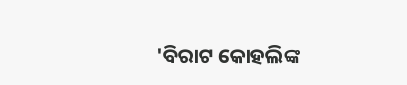'ବିରାଟ କୋହଲିଙ୍କ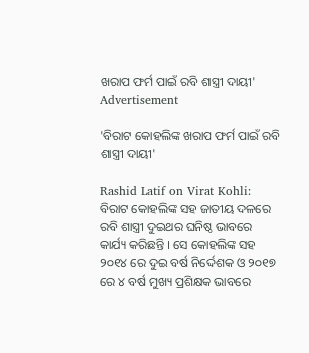ଖରାପ ଫର୍ମ ପାଇଁ ରବି ଶାସ୍ତ୍ରୀ ଦାୟୀ'
Advertisement

'ବିରାଟ କୋହଲିଙ୍କ ଖରାପ ଫର୍ମ ପାଇଁ ରବି ଶାସ୍ତ୍ରୀ ଦାୟୀ'

Rashid Latif on Virat Kohli: ବିରାଟ କୋହଲିଙ୍କ ସହ ଜାତୀୟ ଦଳରେ ରବି ଶାସ୍ତ୍ରୀ ଦୁଇଥର ଘନିଷ୍ଠ ଭାବରେ କାର୍ଯ୍ୟ କରିଛନ୍ତି । ସେ କୋହଲିଙ୍କ ସହ ୨୦୧୪ ରେ ଦୁଇ ବର୍ଷ ନିର୍ଦ୍ଦେଶକ ଓ ୨୦୧୭ ରେ ୪ ବର୍ଷ ମୁଖ୍ୟ ପ୍ରଶିକ୍ଷକ ଭାବରେ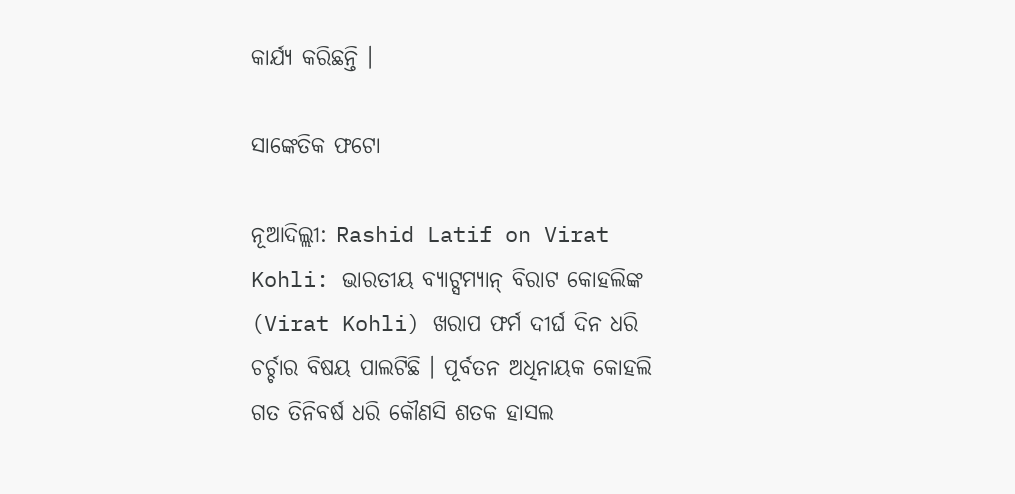କାର୍ଯ୍ୟ କରିଛନ୍ତି ।

ସାଙ୍କେତିକ ଫଟୋ

ନୂଆଦିଲ୍ଲୀ: Rashid Latif on Virat Kohli: ଭାରତୀୟ ବ୍ୟାଟ୍ସମ୍ୟାନ୍ ବିରାଟ କୋହଲିଙ୍କ (Virat Kohli) ଖରାପ ଫର୍ମ ଦୀର୍ଘ ଦିନ ଧରି ଚର୍ଚ୍ଚାର ବିଷୟ ପାଲଟିଛି । ପୂର୍ବତନ ଅଧିନାୟକ କୋହଲି ଗତ ତିନିବର୍ଷ ଧରି କୌଣସି ଶତକ ହାସଲ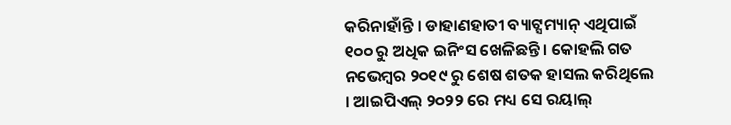କରିନାହାଁନ୍ତି । ଡାହାଣହାତୀ ବ୍ୟାଟ୍ସମ୍ୟାନ୍ ଏଥିପାଇଁ ୧୦୦ ରୁ ଅଧିକ ଇନିଂସ ଖେଳିଛନ୍ତି । କୋହଲି ଗତ ନଭେମ୍ବର ୨୦୧୯ ରୁ ଶେଷ ଶତକ ହାସଲ କରିଥିଲେ । ଆଇପିଏଲ୍ ୨୦୨୨ ରେ ମଧ୍ୟ ସେ ରୟାଲ୍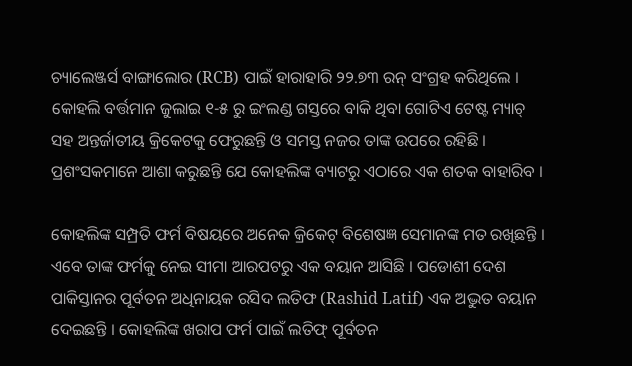ଚ୍ୟାଲେଞ୍ଜର୍ସ ବାଙ୍ଗାଲୋର (RCB) ପାଇଁ ହାରାହାରି ୨୨.୭୩ ରନ୍ ସଂଗ୍ରହ କରିଥିଲେ । କୋହଲି ବର୍ତ୍ତମାନ ଜୁଲାଇ ୧-୫ ରୁ ଇଂଲଣ୍ଡ ଗସ୍ତରେ ବାକି ଥିବା ଗୋଟିଏ ଟେଷ୍ଟ ମ୍ୟାଚ୍ ସହ ଅନ୍ତର୍ଜାତୀୟ କ୍ରିକେଟକୁ ଫେରୁଛନ୍ତି ଓ ସମସ୍ତ ନଜର ତାଙ୍କ ଉପରେ ରହିଛି । ପ୍ରଶଂସକମାନେ ଆଶା କରୁଛନ୍ତି ଯେ କୋହଲିଙ୍କ ବ୍ୟାଟରୁ ଏଠାରେ ଏକ ଶତକ ବାହାରିବ ।

କୋହଲିଙ୍କ ସମ୍ପ୍ରତି ଫର୍ମ ବିଷୟରେ ଅନେକ କ୍ରିକେଟ୍ ବିଶେଷଜ୍ଞ ସେମାନଙ୍କ ମତ ରଖିଛନ୍ତି । ଏବେ ତାଙ୍କ ଫର୍ମକୁ ନେଇ ସୀମା ଆରପଟରୁ ଏକ ବୟାନ ଆସିଛି । ପଡୋଶୀ ଦେଶ ପାକିସ୍ତାନର ପୂର୍ବତନ ଅଧିନାୟକ ରସିଦ ଲତିଫ (Rashid Latif) ଏକ ଅଦ୍ଭୁତ ବୟାନ ଦେଇଛନ୍ତି । କୋହଲିଙ୍କ ଖରାପ ଫର୍ମ ପାଇଁ ଲତିଫ୍ ପୂର୍ବତନ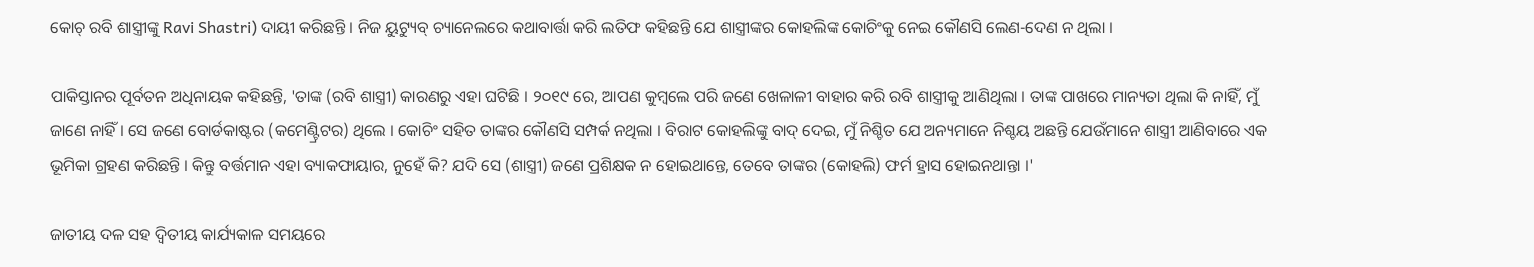କୋଚ୍ ରବି ଶାସ୍ତ୍ରୀଙ୍କୁ Ravi Shastri) ଦାୟୀ କରିଛନ୍ତି । ନିଜ ୟୁଟ୍ୟୁବ୍ ଚ୍ୟାନେଲରେ କଥାବାର୍ତ୍ତା କରି ଲତିଫ କହିଛନ୍ତି ଯେ ଶାସ୍ତ୍ରୀଙ୍କର କୋହଲିଙ୍କ କୋଚିଂକୁ ନେଇ କୌଣସି ଲେଣ-ଦେଣ ନ ଥିଲା ।

ପାକିସ୍ତାନର ପୂର୍ବତନ ଅଧିନାୟକ କହିଛନ୍ତି, 'ତାଙ୍କ (ରବି ଶାସ୍ତ୍ରୀ) କାରଣରୁ ଏହା ଘଟିଛି । ୨୦୧୯ ରେ, ଆପଣ କୁମ୍ବଲେ ପରି ଜଣେ ଖେଳାଳୀ ବାହାର କରି ରବି ଶାସ୍ତ୍ରୀକୁ ଆଣିଥିଲା । ତାଙ୍କ ପାଖରେ ମାନ୍ୟତା ଥିଲା କି ନାହିଁ, ମୁଁ ଜାଣେ ନାହିଁ । ସେ ଜଣେ ବୋର୍ଡକାଷ୍ଟର (କମେଣ୍ଟ୍ରିଟର) ଥିଲେ । କୋଚିଂ ସହିତ ତାଙ୍କର କୌଣସି ସମ୍ପର୍କ ନଥିଲା । ବିରାଟ କୋହଲିଙ୍କୁ ବାଦ୍ ଦେଇ, ମୁଁ ନିଶ୍ଚିତ ଯେ ଅନ୍ୟମାନେ ନିଶ୍ଚୟ ଅଛନ୍ତି ଯେଉଁମାନେ ଶାସ୍ତ୍ରୀ ଆଣିବାରେ ଏକ ଭୂମିକା ଗ୍ରହଣ କରିଛନ୍ତି । କିନ୍ତୁ ବର୍ତ୍ତମାନ ଏହା ବ୍ୟାକଫାୟାର, ନୁହେଁ କି? ଯଦି ସେ (ଶାସ୍ତ୍ରୀ) ଜଣେ ପ୍ରଶିକ୍ଷକ ନ ହୋଇଥାନ୍ତେ, ତେବେ ତାଙ୍କର (କୋହଲି) ଫର୍ମ ହ୍ରାସ ହୋଇନଥାନ୍ତା ।'

ଜାତୀୟ ଦଳ ସହ ଦ୍ୱିତୀୟ କାର୍ଯ୍ୟକାଳ ସମୟରେ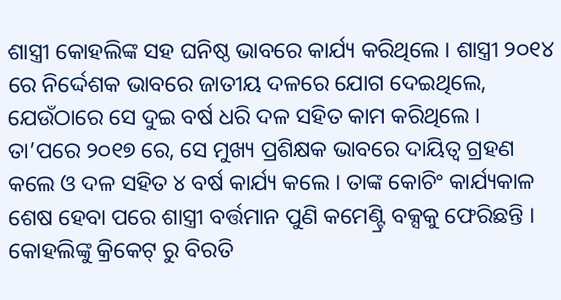ଶାସ୍ତ୍ରୀ କୋହଲିଙ୍କ ସହ ଘନିଷ୍ଠ ଭାବରେ କାର୍ଯ୍ୟ କରିଥିଲେ । ଶାସ୍ତ୍ରୀ ୨୦୧୪ ରେ ନିର୍ଦ୍ଦେଶକ ଭାବରେ ଜାତୀୟ ଦଳରେ ଯୋଗ ଦେଇଥିଲେ, ଯେଉଁଠାରେ ସେ ଦୁଇ ବର୍ଷ ଧରି ଦଳ ସହିତ କାମ କରିଥିଲେ । ତା’ପରେ ୨୦୧୭ ରେ, ସେ ମୁଖ୍ୟ ପ୍ରଶିକ୍ଷକ ଭାବରେ ଦାୟିତ୍ୱ ଗ୍ରହଣ କଲେ ଓ ଦଳ ସହିତ ୪ ବର୍ଷ କାର୍ଯ୍ୟ କଲେ । ତାଙ୍କ କୋଚିଂ କାର୍ଯ୍ୟକାଳ ଶେଷ ହେବା ପରେ ଶାସ୍ତ୍ରୀ ବର୍ତ୍ତମାନ ପୁଣି କମେଣ୍ଟ୍ରି ବକ୍ସକୁ ଫେରିଛନ୍ତି । କୋହଲିଙ୍କୁ କ୍ରିକେଟ୍ ରୁ ବିରତି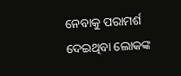ନେବାକୁ ପରାମର୍ଶ ଦେଇଥିବା ଲୋକଙ୍କ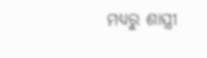ମଧ୍ୟରୁ ଶାସ୍ତ୍ରୀ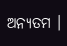ଅନ୍ୟତମ ।